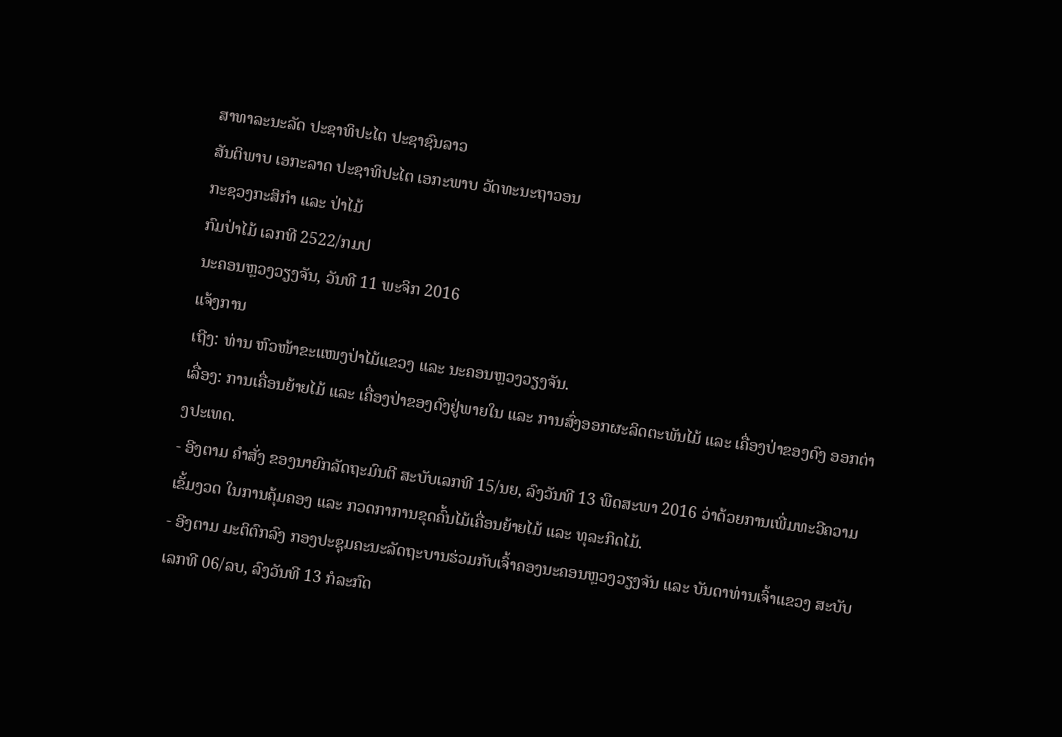ສາທາລະນະລັດ ປະຊາທິປະໄຕ ປະຊາຊົນລາວ
ສັນຕິພາບ ເອກະລາດ ປະຊາທິປະໄຕ ເອກະພາບ ວັດທະນະຖາວອນ
ກະຊວງກະສິກຳ ແລະ ປ່າໄມ້
ກົມປ່າໄມ້ ເລກທີ 2522/ກມປ
ນະຄອນຫຼວງວຽງຈັນ, ວັນທີ 11 ພະຈິກ 2016
ແຈ້ງການ
ເຖີງ: ທ່ານ ຫົວໜ້າຂະແໜງປ່າໄມ້ແຂວງ ແລະ ນະຄອນຫຼວງວຽງຈັນ.
ເລື່ອງ: ການເຄື່ອນຍ້າຍໄມ້ ແລະ ເຄື່ອງປ່າຂອງດົງຢູ່ພາຍໃນ ແລະ ການສົ່ງອອກຜະລິດຕະພັນໄມ້ ແລະ ເຄື່ອງປ່າຂອງດົງ ອອກຕ່າງປະເທດ.
- ອີງຕາມ ຄໍາສັ່ງ ຂອງນາຍົກລັດຖະມົນຕີ ສະບັບເລກທີ 15/ນຍ, ລົງວັນທີ 13 ພືດສະພາ 2016 ວ່າດ້ວຍການເພີ່ມທະວີຄວາມເຂັ້ມງວດ ໃນການຄຸ້ມຄອງ ແລະ ກວດກາການຂຸດຄົ້ນໄມ້ເຄື່ອນຍ້າຍໄມ້ ແລະ ທຸລະກິດໄມ້.
- ອີງຕາມ ມະຕິຕົກລົງ ກອງປະຊຸມຄະນະລັດຖະບານຮ່ວມກັບເຈົ້າຄອງນະຄອນຫຼວງວຽງຈັນ ແລະ ບັນດາທ່ານເຈົ້າແຂວງ ສະບັບເລກທີ 06/ລບ, ລົງວັນທີ 13 ກໍລະກົດ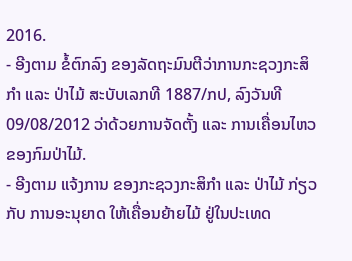2016.
- ອີງຕາມ ຂໍ້ຕົກລົງ ຂອງລັດຖະມົນຕີວ່າການກະຊວງກະສິກໍາ ແລະ ປ່າໄມ້ ສະບັບເລກທີ 1887/ກປ, ລົງວັນທີ 09/08/2012 ວ່າດ້ວຍການຈັດຕັ້ງ ແລະ ການເຄື່ອນໄຫວ ຂອງກົມປ່າໄມ້.
- ອີງຕາມ ແຈ້ງການ ຂອງກະຊວງກະສິກໍາ ແລະ ປ່າໄມ້ ກ່ຽວກັບ ການອະນຸຍາດ ໃຫ້ເຄື່ອນຍ້າຍໄມ້ ຢູ່ໃນປະເທດ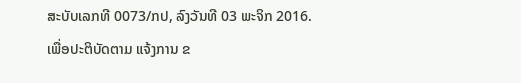ສະບັບເລກທີ 0073/ກປ, ລົງວັນທີ 03 ພະຈິກ 2016.
ເພື່ອປະຕິບັດຕາມ ແຈ້ງການ ຂ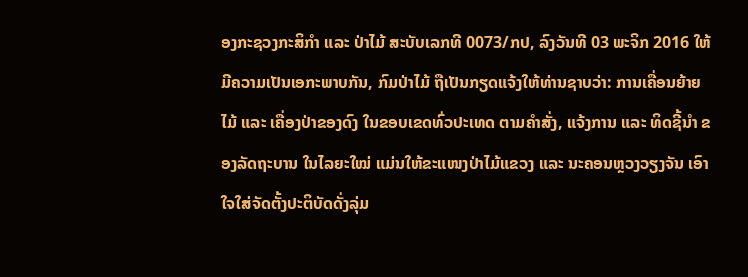ອງກະຊວງກະສິກໍາ ແລະ ປ່າໄມ້ ສະບັບເລກທີ 0073/ກປ, ລົງວັນທີ 03 ພະຈິກ 2016 ໃຫ້ມີຄວາມເປັນເອກະພາບກັນ, ກົມປ່າໄມ້ ຖືເປັນກຽດແຈ້ງໃຫ້ທ່ານຊາບວ່າ: ການເຄື່ອນຍ້າຍໄມ້ ແລະ ເຄື່ອງປ່າຂອງດົງ ໃນຂອບເຂດທົ່ວປະເທດ ຕາມຄໍາສັ່ງ, ແຈ້ງການ ແລະ ທິດຊີ້ນໍາ ຂອງລັດຖະບານ ໃນໄລຍະໃໝ່ ແມ່ນໃຫ້ຂະແໜງປ່າໄມ້ແຂວງ ແລະ ນະຄອນຫຼວງວຽງຈັນ ເອົາໃຈໃສ່ຈັດຕັ້ງປະຕິບັດດັ່ງລຸ່ມ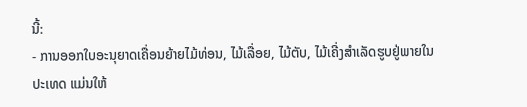ນີ້:
- ການອອກໃບອະນຸຍາດເຄື່ອນຍ້າຍໄມ້ທ່ອນ, ໄມ້ເລື່ອຍ, ໄມ້ຕັບ, ໄມ້ເຄີ່ງສໍາເລັດຮູບຢູ່ພາຍໃນປະເທດ ແມ່ນໃຫ້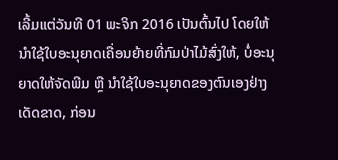ເລີ້ມແຕ່ວັນທີ 01 ພະຈິກ 2016 ເປັນຕົ້ນໄປ ໂດຍໃຫ້ນໍາໃຊ້ໃບອະນຸຍາດເຄື່ອນຍ້າຍທີ່ກົມປ່າໄມ້ສົ່ງໃຫ້, ບໍ່ອະນຸຍາດໃຫ້ຈັດພີມ ຫຼື ນໍາໃຊ້ໃບອະນຸຍາດຂອງຕົນເອງຢ່າງເດັດຂາດ, ກ່ອນ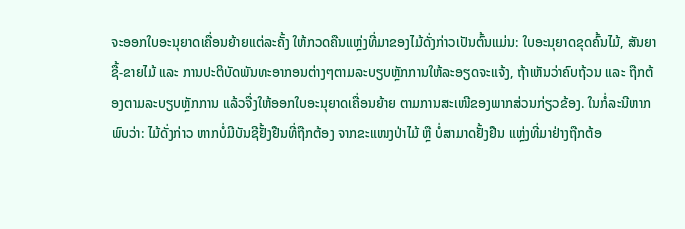ຈະອອກໃບອະນຸຍາດເຄື່ອນຍ້າຍແຕ່ລະຄັ້ງ ໃຫ້ກວດຄືນແຫ່ຼງທີ່ມາຂອງໄມ້ດັ່ງກ່າວເປັນຕົ້ນແມ່ນ: ໃບອະນຸຍາດຂຸດຄົ້ນໄມ້, ສັນຍາຊື້-ຂາຍໄມ້ ແລະ ການປະຕິບັດພັນທະອາກອນຕ່າງໆຕາມລະບຽບຫຼັກການໃຫ້ລະອຽດຈະແຈ້ງ, ຖ້າເຫັນວ່າຄົບຖ້ວນ ແລະ ຖືກຕ້ອງຕາມລະບຽບຫຼັກການ ແລ້ວຈື່ງໃຫ້ອອກໃບອະນຸຍາດເຄື່ອນຍ້າຍ ຕາມການສະເໜີຂອງພາກສ່ວນກ່ຽວຂ້ອງ. ໃນກໍ່ລະນີຫາກພົບວ່າ: ໄມ້ດັ່ງກ່າວ ຫາກບໍ່ມີບັນຊີຢັ້ງຢືນທີ່ຖືກຕ້ອງ ຈາກຂະແໜງປ່າໄມ້ ຫຼື ບໍ່ສາມາດຢັ້ງຢືນ ແຫຼ່ງທີ່ມາຢ່າງຖືກຕ້ອ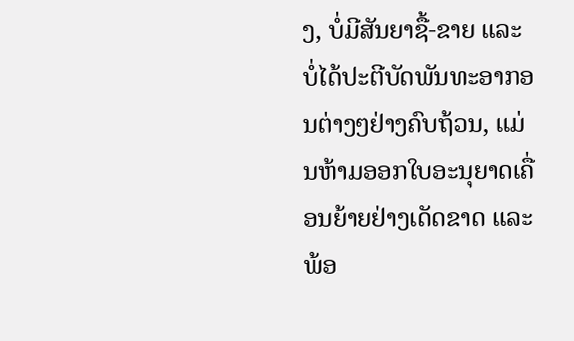ງ, ບໍ່ມີສັນຍາຊື້-ຂາຍ ແລະ ບໍ່ໄດ້ປະຕີບັດພັນທະອາກອນຕ່າງໆຢ່າງຄົບຖ້ວນ, ແມ່ນຫ້າມອອກໃບອະນຸຍາດເຄື່ອນຍ້າຍຢ່າງເດັດຂາດ ແລະ ພ້ອ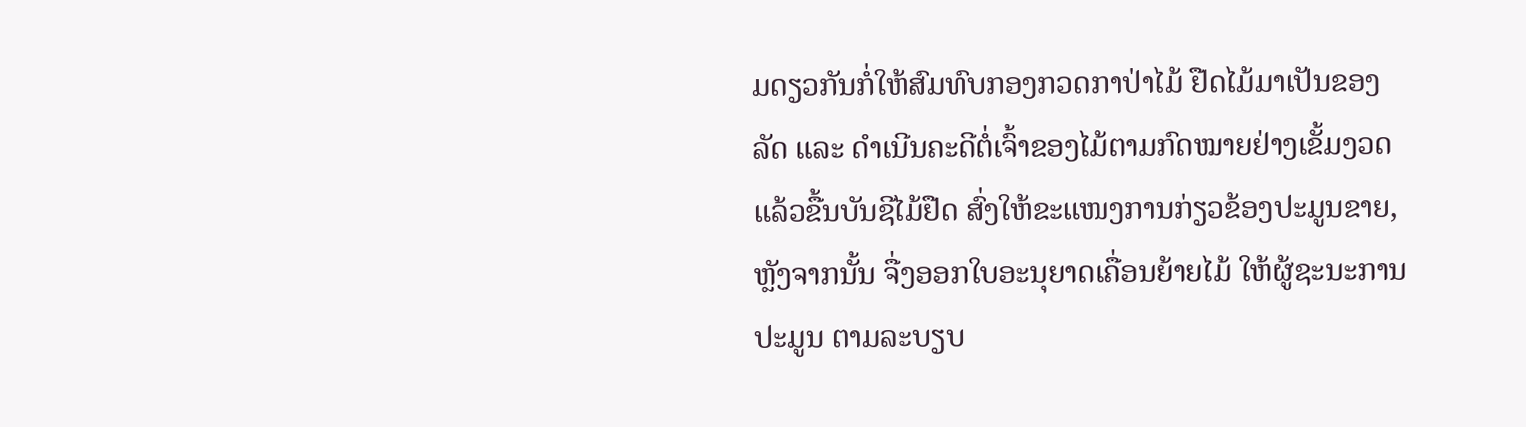ມດຽວກັນກໍ່ໃຫ້ສົມທົບກອງກວດກາປ່າໄມ້ ຢືດໄມ້ມາເປັນຂອງລັດ ແລະ ດໍາເນີນຄະດີຕໍ່ເຈົ້າຂອງໄມ້ຕາມກົດໝາຍຢ່າງເຂັ້ມງວດແລ້ວຂື້ນບັນຊີໄມ້ຢືດ ສົ່ງໃຫ້ຂະແໜງການກ່ຽວຂ້ອງປະມູນຂາຍ, ຫຼັງຈາກນັ້ນ ຈື່ງອອກໃບອະນຸຍາດເຄື່ອນຍ້າຍໄມ້ ໃຫ້ຜູ້ຊະນະການປະມູນ ຕາມລະບຽບ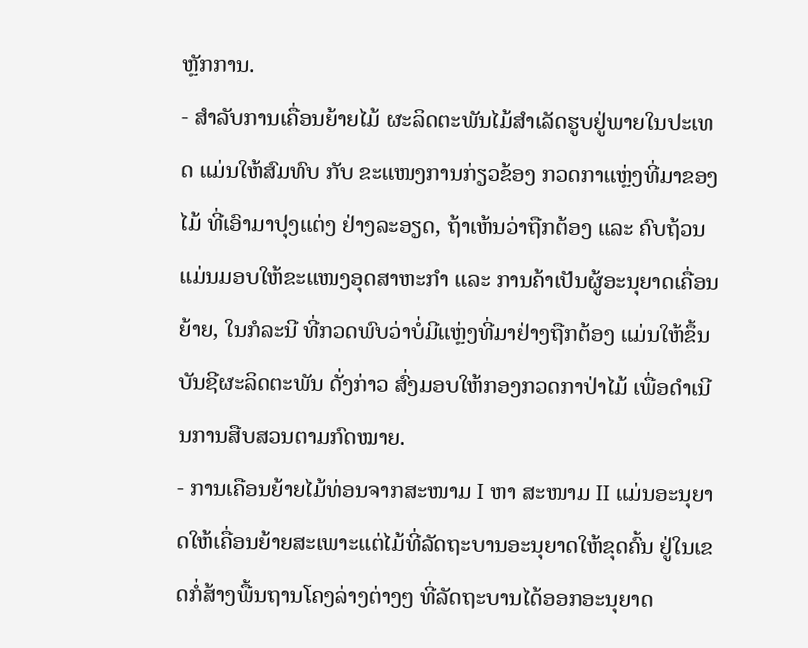ຫຼັກການ.
- ສໍາລັບການເຄື່ອນຍ້າຍໄມ້ ຜະລິດຕະພັນໄມ້ສໍາເລັດຮູບຢູ່ພາຍໃນປະເທດ ແມ່ນໃຫ້ສົມທົບ ກັບ ຂະແໜງການກ່ຽວຂ້ອງ ກວດກາແຫຼ່ງທີ່ມາຂອງໄມ້ ທີ່ເອົາມາປຸງແຕ່ງ ຢ່າງລະອຽດ, ຖ້າເຫ້ນວ່າຖືກຕ້ອງ ແລະ ຄົບຖ້ວນແມ່ນມອບໃຫ້ຂະແໜງອຸດສາຫະກໍາ ແລະ ການຄ້າເປັນຜູ້ອະນຸຍາດເຄື່ອນຍ້າຍ, ໃນກໍລະນີ ທີ່ກວດພົບວ່າບໍ່ມີແຫຼ່ງທີ່ມາຢ່າງຖືກຕ້ອງ ແມ່ນໃຫ້ຂຶ້ນບັນຊີຜະລິດຕະພັນ ດັ່ງກ່າວ ສົ່ງມອບໃຫ້ກອງກວດກາປ່າໄມ້ ເພື່ອດໍາເນີນການສືບສວນຕາມກົດໝາຍ.
- ການເຄືອນຍ້າຍໄມ້ທ່ອນຈາກສະໜາມ I ຫາ ສະໜາມ II ແມ່ນອະນຸຍາດໃຫ້ເຄື່ອນຍ້າຍສະເພາະແຕ່ໄມ້ທີ່ລັດຖະບານອະນຸຍາດໃຫ້ຂຸດຄົ້ນ ຢູ່ໃນເຂດກໍ່ສ້າງພື້ນຖານໂຄງລ່າງຕ່າງໆ ທີ່ລັດຖະບານໄດ້ອອກອະນຸຍາດ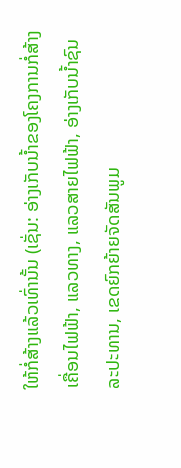ໃຫ້ກໍ່ສ້າງແລ້ວເທົ່ານັ້ນ (ເຊັ່ນ: ອ່າງເກັບນໍ້າຂອງໂຄງການກໍ່ສ້າງເຄື່ອນໄຟຟ້າ, ແລວທາງ, ແລວສາຍໄຟຟ້າ, ອ່າງເກັບນໍ້າຊົນລະປະທານ, ເຂດຍົກຍ້າຍຈັດສັນພູມ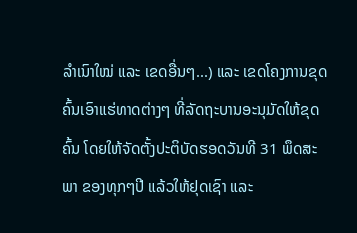ລໍາເນົາໃໝ່ ແລະ ເຂດອື່ນໆ...) ແລະ ເຂດໂຄງການຂຸດຄົ້ນເອົາແຮ່ທາດຕ່າງໆ ທີ່ລັດຖະບານອະນຸມັດໃຫ້ຂຸດຄົ້ນ ໂດຍໃຫ້ຈັດຕັ້ງປະຕິບັດຮອດວັນທີ 31 ພຶດສະພາ ຂອງທຸກໆປີ ແລ້ວໃຫ້ຢຸດເຊົາ ແລະ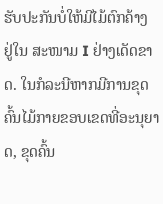ຮັບປະກັນບໍ່ໃຫ້ມີໄມ້ຕົກຄ້າງ ຢູ່ໃນ ສະໜາມ I ຢ່າງເດັດຂາດ. ໃນກໍລະນີຫາກມີການຂຸດຄົ້ນໄມ້ກາຍຂອບເຂດທີ່ອະນຸຍາດ, ຂຸດຄົ້ນ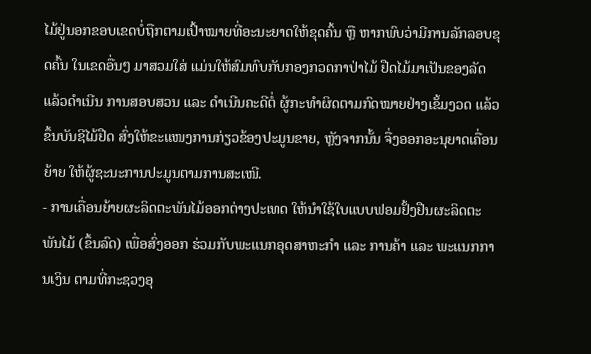ໄມ້ຢູ່ນອກຂອບເຂດບໍ່ຖືກຕາມເປົ້າໝາຍທີ່ອະນະຍາດໃຫ້ຂຸດຄົ້ນ ຫຼື ຫາກພົບວ່າມີການລັກລອບຂຸດຄົ້ນ ໃນເຂດອື່ນໆ ມາສວມໃສ່ ແມ່ນໃຫ້ສົມທົບກັບກອງກວດກາປ່າໄມ້ ຢືດໄມ້ມາເປັນຂອງລັດ ແລ້ວດໍາເນີນ ການສອບສວນ ແລະ ດໍາເນີນຄະດີຕໍ່ ຜູ້ກະທໍາຜິດຕາມກົດໝາຍຢ່າງເຂັ້ມງວດ ແລ້ວຂຶ້ນບັນຊີໄມ້ຢືດ ສົ່ງໃຫ້ຂະແໜງການກ່ຽວຂ້ອງປະມູນຂາຍ, ຫຼັງຈາກນັ້ນ ຈື່ງອອກອະນຸຍາດເຄື່ອນຍ້າຍ ໃຫ້ຜູ້ຊະນະການປະມູນຕາມການສະເໜີ.
- ການເຄື່ອນຍ້າຍຜະລິດຕະພັນໄມ້ອອກຕ່າງປະເທດ ໃຫ້ນໍາໃຊ້ໃບແບບຟອມຢັ້ງຢືນຜະລິດຕະພັນໄມ້ (ຂຶ້ນລົດ) ເພື່ອສົ່ງອອກ ຮ່ວມກັບພະແນກອຸດສາຫະກໍາ ແລະ ການຄ້າ ແລະ ພະແນກການເງິນ ຕາມທີ່ກະຊວງອຸ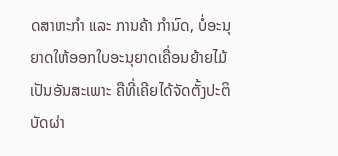ດສາຫະກໍາ ແລະ ການຄ້າ ກໍານົດ, ບໍ່ອະນຸຍາດໃຫ້ອອກໃບອະນຸຍາດເຄື່ອນຍ້າຍໄມ້ ເປັນອັນສະເພາະ ຄືທີ່ເຄີຍໄດ້ຈັດຕັ້ງປະຕິບັດຜ່າ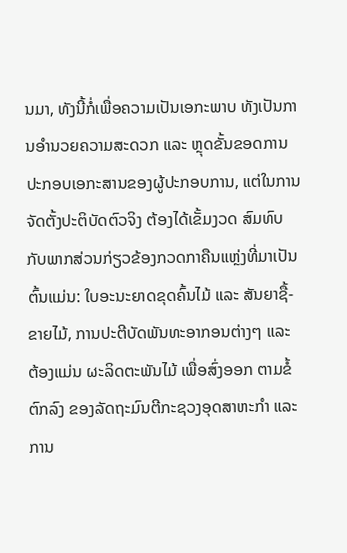ນມາ, ທັງນີ້ກໍ່ເພື່ອຄວາມເປັນເອກະພາບ ທັງເປັນການອໍານວຍຄວາມສະດວກ ແລະ ຫຼຸດຂັ້ນຂອດການປະກອບເອກະສານຂອງຜູ້ປະກອບການ, ແຕ່ໃນການຈັດຕັ້ງປະຕິບັດຕົວຈິງ ຕ້ອງໄດ້ເຂັ້ມງວດ ສົມທົບກັບພາກສ່ວນກ່ຽວຂ້ອງກວດກາຄືນແຫຼ່ງທີ່ມາເປັນຕົ້ນແມ່ນ: ໃບອະນະຍາດຂຸດຄົ້ນໄມ້ ແລະ ສັນຍາຊື້-ຂາຍໄມ້, ການປະຕີບັດພັນທະອາກອນຕ່າງໆ ແລະ ຕ້ອງແມ່ນ ຜະລິດຕະພັນໄມ້ ເພື່ອສົ່ງອອກ ຕາມຂໍ້ຕົກລົງ ຂອງລັດຖະມົນຕີກະຊວງອຸດສາຫະກໍາ ແລະ ການ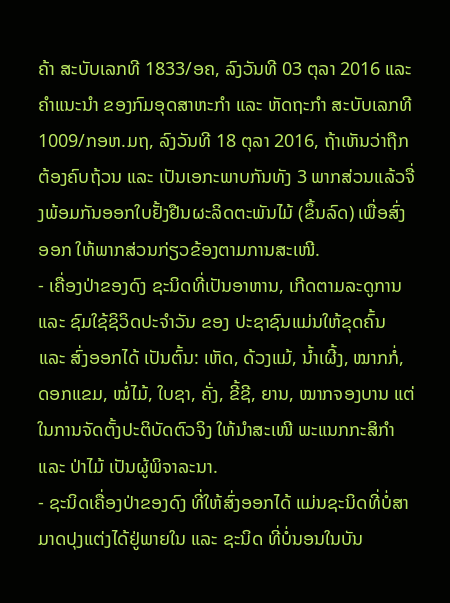ຄ້າ ສະບັບເລກທີ 1833/ອຄ, ລົງວັນທີ 03 ຕຸລາ 2016 ແລະ ຄໍາແນະນໍາ ຂອງກົມອຸດສາຫະກໍາ ແລະ ຫັດຖະກໍາ ສະບັບເລກທີ 1009/ກອຫ.ມຖ, ລົງວັນທີ 18 ຕຸລາ 2016, ຖ້າເຫັນວ່າຖືກຕ້ອງຄົບຖ້ວນ ແລະ ເປັນເອກະພາບກັນທັງ 3 ພາກສ່ວນແລ້ວຈື່ງພ້ອມກັນອອກໃບຢັ້ງຢືນຜະລິດຕະພັນໄມ້ (ຂຶ້ນລົດ) ເພື່ອສົ່ງອອກ ໃຫ້ພາກສ່ວນກ່ຽວຂ້ອງຕາມການສະເໜີ.
- ເຄື່ອງປ່າຂອງດົງ ຊະນິດທີ່ເປັນອາຫານ, ເກີດຕາມລະດູການ ແລະ ຊົມໃຊ້ຊິວິດປະຈໍາວັນ ຂອງ ປະຊາຊົນແມ່ນໃຫ້ຂຸດຄົ້ນ ແລະ ສົ່ງອອກໄດ້ ເປັນຕົ້ນ: ເຫັດ, ດ້ວງແມ້, ນໍ້າເຜີ້ງ, ໝາກກໍ່, ດອກແຂມ, ໝໍ່ໄມ້, ໃບຊາ, ຄັ່ງ, ຂີ້ຊີ, ຍານ, ໝາກຈອງບານ ແຕ່ໃນການຈັດຕັ້ງປະຕິບັດຕົວຈິງ ໃຫ້ນໍາສະເໜີ ພະແນກກະສິກໍາ ແລະ ປ່າໄມ້ ເປັນຜູ້ພິຈາລະນາ.
- ຊະນິດເຄື່ອງປ່າຂອງດົງ ທີ່ໃຫ້ສົ່ງອອກໄດ້ ແມ່ນຊະນິດທີ່ບໍ່ສາມາດປຸງແຕ່ງໄດ້ຢູ່ພາຍໃນ ແລະ ຊະນິດ ທີ່ບໍ່ນອນໃນບັນ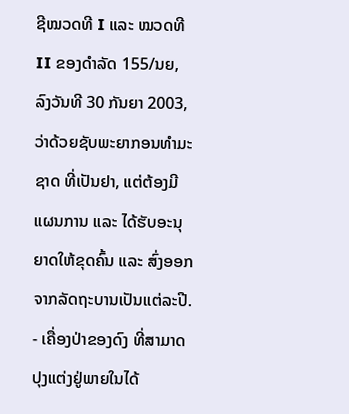ຊີໝວດທີ I ແລະ ໝວດທີ II ຂອງດໍາລັດ 155/ນຍ, ລົງວັນທີ 30 ກັນຍາ 2003, ວ່າດ້ວຍຊັບພະຍາກອນທໍາມະຊາດ ທີ່ເປັນຢາ, ແຕ່ຕ້ອງມີແຜນການ ແລະ ໄດ້ຮັບອະນຸຍາດໃຫ້ຂຸດຄົ້ນ ແລະ ສົ່ງອອກຈາກລັດຖະບານເປັນແຕ່ລະປີ.
- ເຄື່ອງປ່າຂອງດົງ ທີ່ສາມາດປຸງແຕ່ງຢູ່ພາຍໃນໄດ້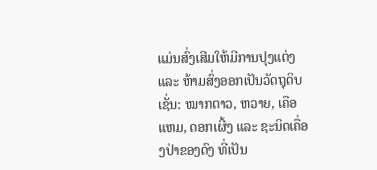ແມ່ນສົ່ງເສີມໃຫ້ມີການປຸງແຕ່ງ ແລະ ຫ້າມສົ່ງອອກເປັນວັດຖຸດິບ ເຊັ່ນ: ໝາກຕາວ, ຫວາຍ, ເຄືອແຫມ, ດອກເຜີ້ງ ແລະ ຊະນິດເຄື່ອງປ່າຂອງດົງ ທີ່ເປັນ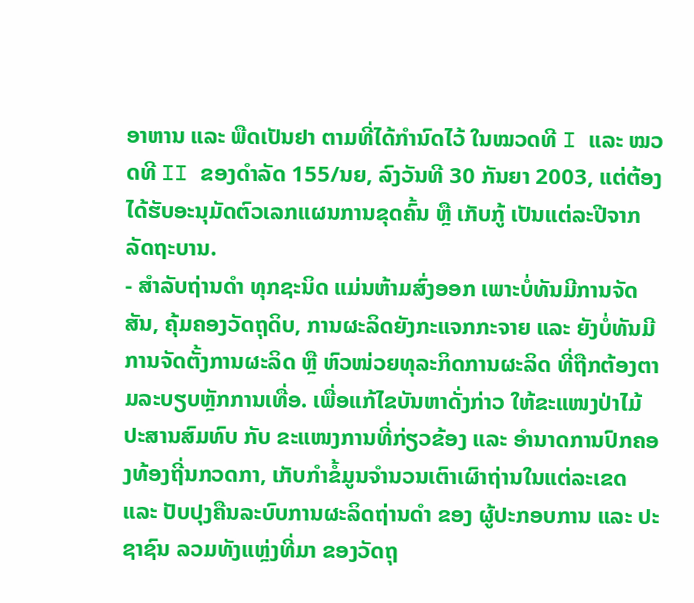ອາຫານ ແລະ ພືດເປັນຢາ ຕາມທີ່ໄດ້ກໍານົດໄວ້ ໃນໝວດທີ I ແລະ ໝວດທີ II ຂອງດໍາລັດ 155/ນຍ, ລົງວັນທີ 30 ກັນຍາ 2003, ແຕ່ຕ້ອງໄດ້ຮັບອະນຸມັດຕົວເລກແຜນການຂຸດຄົ້ນ ຫຼື ເກັບກູ້ ເປັນແຕ່ລະປີຈາກລັດຖະບານ.
- ສຳລັບຖ່ານດໍາ ທຸກຊະນິດ ແມ່ນຫ້າມສົ່ງອອກ ເພາະບໍ່ທັນມີການຈັດສັນ, ຄຸ້ມຄອງວັດຖຸດິບ, ການຜະລິດຍັງກະແຈກກະຈາຍ ແລະ ຍັງບໍ່ທັນມີການຈັດຕັ້ງການຜະລິດ ຫຼື ຫົວໜ່ວຍທຸລະກິດການຜະລິດ ທີ່ຖືກຕ້ອງຕາມລະບຽບຫຼັກການເທື່ອ. ເພື່ອແກ້ໄຂບັນຫາດັ່ງກ່າວ ໃຫ້ຂະແໜງປ່າໄມ້ ປະສານສົມທົບ ກັບ ຂະແໜງການທີ່ກ່ຽວຂ້ອງ ແລະ ອໍານາດການປົກຄອງທ້ອງຖີ່ນກວດກາ, ເກັບກໍາຂໍ້ມູນຈໍານວນເຕົາເຜົາຖ່ານໃນແຕ່ລະເຂດ ແລະ ປັບປຸງຄືນລະບົບການຜະລິດຖ່ານດຳ ຂອງ ຜູ້ປະກອບການ ແລະ ປະຊາຊົນ ລວມທັງແຫຼ່ງທີ່ມາ ຂອງວັດຖຸ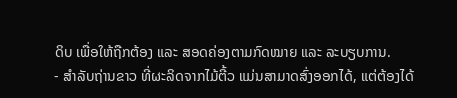ດິບ ເພື່ອໃຫ້ຖືກຕ້ອງ ແລະ ສອດຄ່ອງຕາມກົດໝາຍ ແລະ ລະບຽບການ.
- ສຳລັບຖ່ານຂາວ ທີ່ຜະລິດຈາກໄມ້ຕີ້ວ ແມ່ນສາມາດສົ່ງອອກໄດ້, ແຕ່ຕ້ອງໄດ້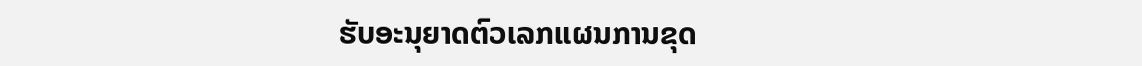ຮັບອະນຸຍາດຕົວເລກແຜນການຂຸດ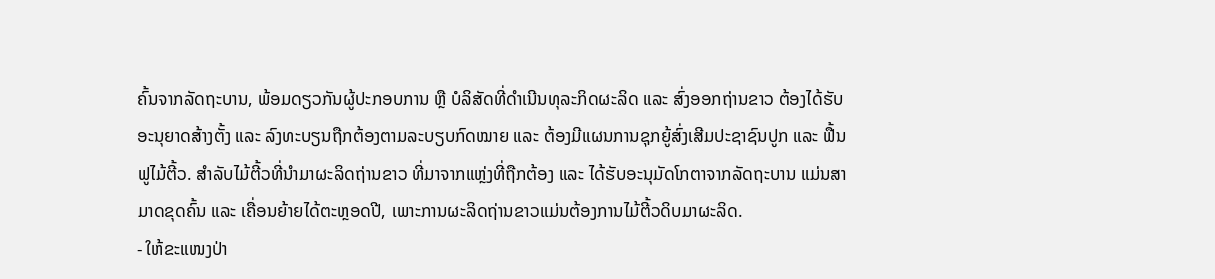ຄົ້ນຈາກລັດຖະບານ, ພ້ອມດຽວກັນຜູ້ປະກອບການ ຫຼື ບໍລິສັດທີ່ດໍາເນີນທຸລະກິດຜະລິດ ແລະ ສົ່ງອອກຖ່ານຂາວ ຕ້ອງໄດ້ຮັບອະນຸຍາດສ້າງຕັ້ງ ແລະ ລົງທະບຽນຖືກຕ້ອງຕາມລະບຽບກົດໝາຍ ແລະ ຕ້ອງມີແຜນການຊຸກຍູ້ສົ່ງເສີມປະຊາຊົນປູກ ແລະ ຟື້ນຟູໄມ້ຕີ້ວ. ສຳລັບໄມ້ຕີ້ວທີ່ນຳມາຜະລິດຖ່ານຂາວ ທີ່ມາຈາກແຫຼ່ງທີ່ຖືກຕ້ອງ ແລະ ໄດ້ຮັບອະນຸມັດໂກຕາຈາກລັດຖະບານ ແມ່ນສາມາດຂຸດຄົ້ນ ແລະ ເຄື່ອນຍ້າຍໄດ້ຕະຫຼອດປີ, ເພາະການຜະລິດຖ່ານຂາວແມ່ນຕ້ອງການໄມ້ຕີ້ວດິບມາຜະລິດ.
- ໃຫ້ຂະແໜງປ່າ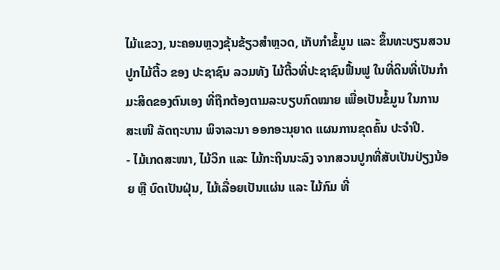ໄມ້ແຂວງ, ນະຄອນຫຼວງຂຸ້ນຂ້ຽວສໍາຫຼວດ, ເກັບກໍາຂໍ້ມູນ ແລະ ຂຶ້ນທະບຽນສວນປູກໄມ້ຕີ້ວ ຂອງ ປະຊາຊົນ ລວມທັງ ໄມ້ຕີ້ວທີ່ປະຊາຊົນຟື້ນຟູ ໃນທີ່ດິນທີ່ເປັນກໍາມະສິດຂອງຕົນເອງ ທີ່ຖືກຕ້ອງຕາມລະບຽບກົດໝາຍ ເພື່ອເປັນຂໍ້ມູນ ໃນການ ສະເໜີ ລັດຖະບານ ພິຈາລະນາ ອອກອະນຸຍາດ ແຜນການຂຸດຄົ້ນ ປະຈໍາປີ.
- ໄມ້ເກດສະໜາ, ໄມ້ວິກ ແລະ ໄມ້ກະຖິນນະລົງ ຈາກສວນປູກທີ່ສັບເປັນປ່ຽງນ້ອຍ ຫຼື ບົດເປັນຝຸ່ນ, ໄມ້ເລື່ອຍເປັນແຜ່ນ ແລະ ໄມ້ກົມ ທີ່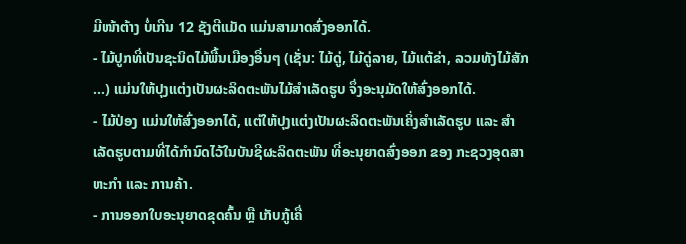ມີໜ້າຕ້າງ ບໍ່ເກີນ 12 ຊັງຕີແມັດ ແມ່ນສາມາດສົ່ງອອກໄດ້.
- ໄມ້ປູກທີ່ເປັນຊະນິດໄມ້ພື້ນເມືອງອື່ນໆ (ເຊັ່ນ: ໄມ້ດູ່, ໄມ້ດູ່ລາຍ, ໄມ້ແຕ້ຂ່າ, ລວມທັງໄມ້ສັກ ...) ແມ່ນໃຫ້ປຸງແຕ່ງເປັນຜະລິດຕະພັນໄມ້ສຳເລັດຮູບ ຈຶ່ງອະນຸມັດໃຫ້ສົ່ງອອກໄດ້.
- ໄມ້ປ່ອງ ແມ່ນໃຫ້ສົ່ງອອກໄດ້, ແຕ່ໃຫ້ປຸງແຕ່ງເປັນຜະລິດຕະພັນເຄິ່ງສຳເລັດຮູບ ແລະ ສຳເລັດຮູບຕາມທີ່ໄດ້ກຳນົດໄວ້ໃນບັນຊີຜະລິດຕະພັນ ທີ່ອະນຸຍາດສົ່ງອອກ ຂອງ ກະຊວງອຸດສາຫະກຳ ແລະ ການຄ້າ.
- ການອອກໃບອະນຸຍາດຂຸດຄົ້ນ ຫຼື ເກັບກູ້ເຄື່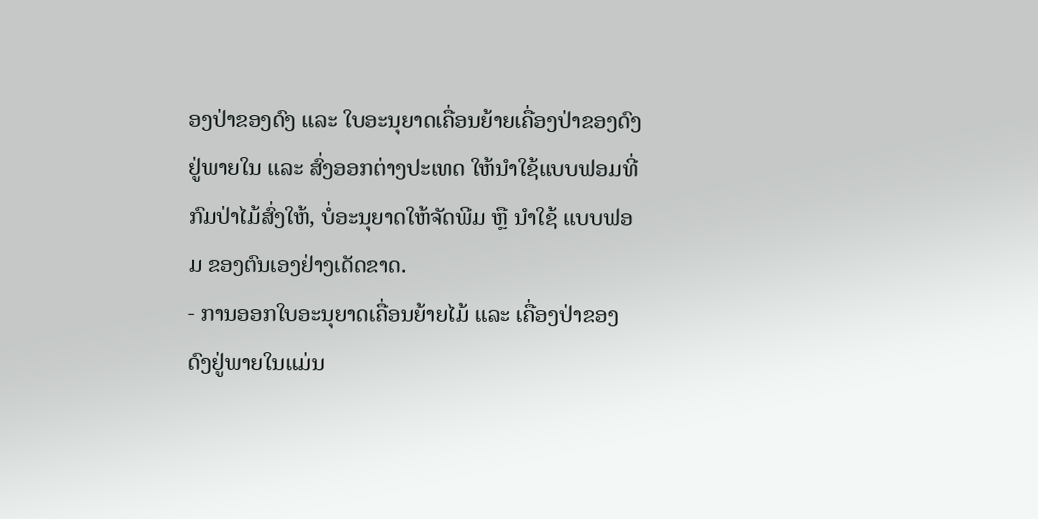ອງປ່າຂອງດົງ ແລະ ໃບອະນຸຍາດເຄື່ອນຍ້າຍເຄື່ອງປ່າຂອງດົງຢູ່ພາຍໃນ ແລະ ສົ່ງອອກຕ່າງປະເທດ ໃຫ້ນຳໃຊ້ແບບຟອມທີ່ກົມປ່າໄມ້ສົ່ງໃຫ້, ບໍ່ອະນຸຍາດໃຫ້ຈັດພີມ ຫຼື ນຳໃຊ້ ແບບຟອມ ຂອງຕົນເອງຢ່າງເດັດຂາດ.
- ການອອກໃບອະນຸຍາດເຄື່ອນຍ້າຍໄມ້ ແລະ ເຄື່ອງປ່າຂອງດົງຢູ່ພາຍໃນແມ່ນ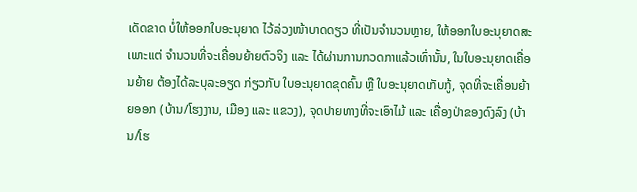ເດັດຂາດ ບໍ່ໃຫ້ອອກໃບອະນຸຍາດ ໄວ້ລ່ວງໜ້າບາດດຽວ ທີ່ເປັນຈຳນວນຫຼາຍ, ໃຫ້ອອກໃບອະນຸຍາດສະເພາະແຕ່ ຈຳນວນທີ່ຈະເຄື່ອນຍ້າຍຕົວຈິງ ແລະ ໄດ້ຜ່ານການກວດກາແລ້ວເທົ່ານັ້ນ, ໃນໃບອະນຸຍາດເຄື່ອນຍ້າຍ ຕ້ອງໄດ້ລະບຸລະອຽດ ກ່ຽວກັບ ໃບອະນຸຍາດຂຸດຄົ້ນ ຫຼື ໃບອະນຸຍາດເກັບກູ້, ຈຸດທີ່ຈະເຄື່ອນຍ້າຍອອກ (ບ້ານ/ໂຮງງານ, ເມືອງ ແລະ ແຂວງ), ຈຸດປາຍທາງທີ່ຈະເອົາໄມ້ ແລະ ເຄື່ອງປ່າຂອງດົງລົງ (ບ້ານ/ໂຮ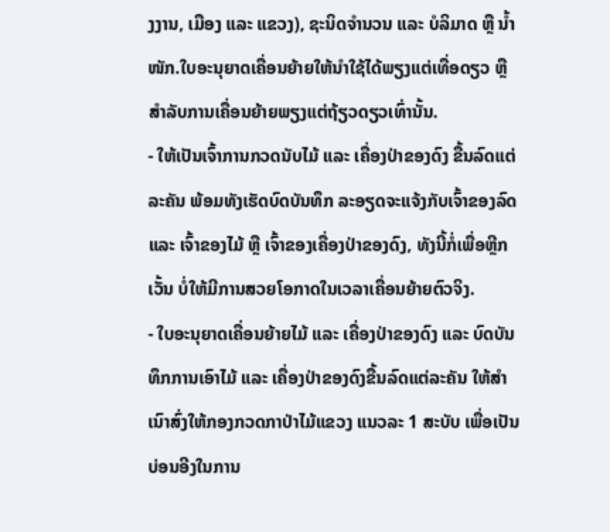ງງານ, ເມືອງ ແລະ ແຂວງ), ຊະນິດຈຳນວນ ແລະ ບໍລິມາດ ຫຼື ນ້ຳໜັກ.ໃບອະນຸຍາດເຄື່ອນຍ້າຍໃຫ້ນຳໃຊ້ໄດ້ພຽງແຕ່ເທື່ອດຽວ ຫຼື ສຳລັບການເຄື່ອນຍ້າຍພຽງແຕ່ຖ້ຽວດຽວເທົ່ານັ້ນ.
- ໃຫ້ເປັນເຈົ້າການກວດນັບໄມ້ ແລະ ເຄື່ອງປ່າຂອງດົງ ຂື້ນລົດແຕ່ລະຄັນ ພ້ອມທັງເຮັດບົດບັນທຶກ ລະອຽດຈະແຈ້ງກັບເຈົ້າຂອງລົດ ແລະ ເຈົ້າຂອງໄມ້ ຫຼື ເຈົ້າຂອງເຄື່ອງປ່າຂອງດົງ, ທັງນີ້ກໍ່ເພື່ອຫຼີກເວັ້ນ ບໍ່ໃຫ້ມີການສວຍໂອກາດໃນເວລາເຄື່ອນຍ້າຍຕົວຈິງ.
- ໃບອະນຸຍາດເຄື່ອນຍ້າຍໄມ້ ແລະ ເຄື່ອງປ່າຂອງດົງ ແລະ ບົດບັນທຶກການເອົາໄມ້ ແລະ ເຄື່ອງປ່າຂອງດົງຂື້ນລົດແຕ່ລະຄັນ ໃຫ້ສຳເນົາສົ່ງໃຫ້ກອງກວດກາປ່າໄມ້ແຂວງ ແນວລະ 1 ສະບັບ ເພື່ອເປັນບ່ອນອີງໃນການ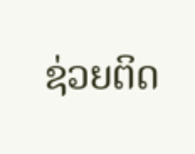ຊ່ວຍຕິດ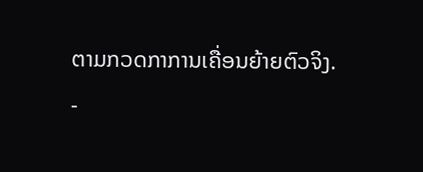ຕາມກວດກາການເຄື່ອນຍ້າຍຕົວຈິງ.
-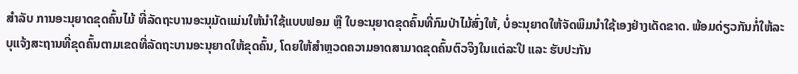ສໍາລັບ ການອະນຸຍາດຂຸດຄົ້ນໄມ້ ທີ່ລັດຖະບານອະນຸມັດແມ່ນໃຫ້ນໍາໃຊ້ແບບຟອມ ຫຼື ໃບອະນຸຍາດຂຸດຄົ້ນທີ່ກົມປ່າໄມ້ສົ່ງໃຫ້, ບໍ່ອະນຸຍາດໃຫ້ຈັດພິມນໍາໃຊ້ເອງຢ່າງເດັດຂາດ. ພ້ອມດ່ຽວກັນກໍ່ໃຫ້ລະບຸແຈ້ງສະຖານທີ່ຂຸດຄົ້ນຕາມເຂດທີ່ລັດຖະບານອະນຸຍາດໃຫ້ຂຸດຄົ້ນ, ໂດຍໃຫ້ສໍາຫຼວດຄວາມອາດສາມາດຂຸດຄົ້ນຕົວຈິງໃນແຕ່ລະປີ ແລະ ຮັບປະກັນ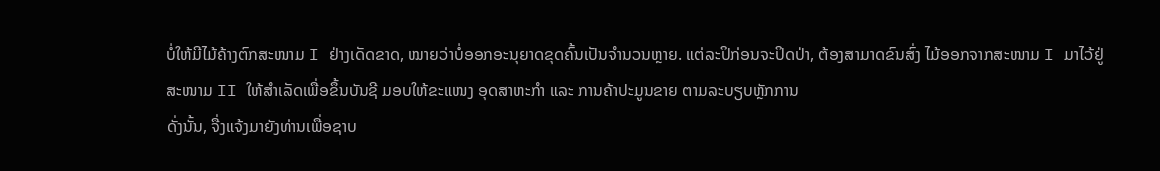ບໍ່ໃຫ້ມີໄມ້ຄ້າງຕົກສະໜາມ I ຢ່າງເດັດຂາດ, ໝາຍວ່າບໍ່ອອກອະນຸຍາດຂຸດຄົ້ນເປັນຈໍານວນຫຼາຍ. ແຕ່ລະປິກ່ອນຈະປິດປ່າ, ຕ້ອງສາມາດຂົນສົ່ງ ໄມ້ອອກຈາກສະໜາມ I ມາໄວ້ຢູ່ ສະໜາມ II ໃຫ້ສໍາເລັດເພື່ອຂຶ້ນບັນຊີ ມອບໃຫ້ຂະແໜງ ອຸດສາຫະກໍາ ແລະ ການຄ້າປະມູນຂາຍ ຕາມລະບຽບຫຼັກການ
ດັ່ງນັ້ນ, ຈື່ງແຈ້ງມາຍັງທ່ານເພື່ອຊາບ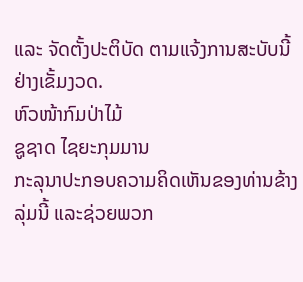ແລະ ຈັດຕັ້ງປະຕິບັດ ຕາມແຈ້ງການສະບັບນີ້ ຢ່າງເຂັ້ມງວດ.
ຫົວໜ້າກົມປ່າໄມ້
ຊູຊາດ ໄຊຍະກຸມມານ
ກະລຸນາປະກອບຄວາມຄິດເຫັນຂອງທ່ານຂ້າງລຸ່ມນີ້ ແລະຊ່ວຍພວກ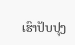ເຮົາປັບປຸງ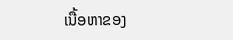ເນື້ອຫາຂອງ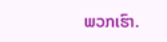ພວກເຮົາ.